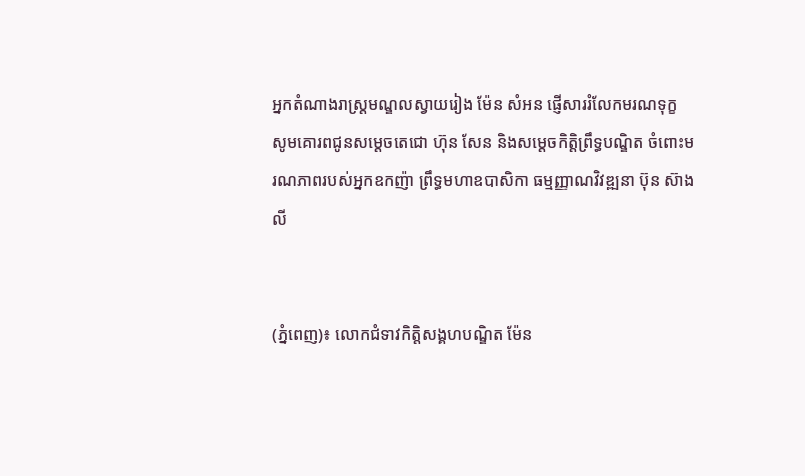អ្នកតំណាងរាស្ត្រមណ្ឌលស្វាយរៀង ម៉ែន សំអន ផ្ញើសាររំលែកមរណទុក្ខ សូមគោរពជូនសម្តេចតេជោ ហ៊ុន សែន និងសម្តេចកិត្តិព្រឹទ្ធបណ្ឌិត ចំពោះមរណភាពរបស់អ្នកឧកញ៉ា ព្រឹទ្ធមហាឧបាសិកា ធម្មញ្ញាណវិវឌ្ឍនា ប៊ុន ស៊ាងលី


(ភ្នំពេញ)៖ លោកជំទាវកិត្តិសង្គហបណ្ឌិត ម៉ែន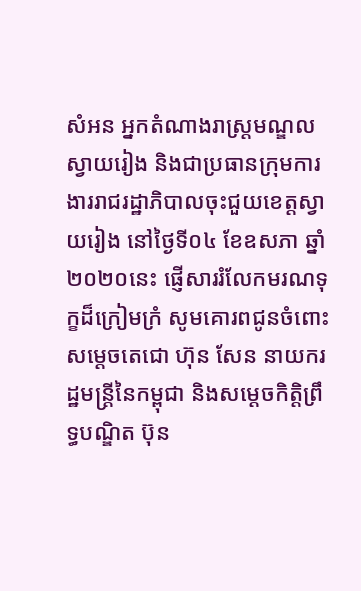សំអន អ្នកតំណាងរាស្ត្រមណ្ឌលស្វាយរៀង និងជាប្រធានក្រុមការងាររាជរដ្ឋាភិបាលចុះជួយខេត្តស្វាយរៀង នៅថ្ងៃទី០៤ ខែឧសភា ឆ្នាំ២០២០នេះ ផ្ញើសាររំលែកមរណទុក្ខដ៏ក្រៀមក្រំ សូមគោរពជូនចំពោះ សម្ដេចតេជោ ហ៊ុន សែន នាយករដ្ឋមន្ត្រីនៃកម្ពុជា និងសម្ដេចកិត្តិព្រឹទ្ធបណ្ឌិត ប៊ុន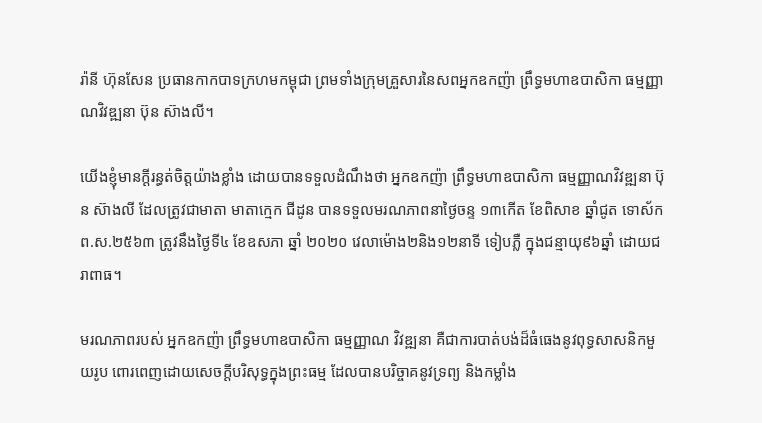រ៉ានី ហ៊ុនសែន ប្រធានកាកបាទក្រហមកម្ពុជា ព្រមទាំងក្រុមគ្រួសារនៃសពអ្នកឧកញ៉ា ព្រឹទ្ធមហាឧបាសិកា ធម្មញ្ញាណវិវឌ្ឍនា ប៊ុន ស៊ាងលី។

យើងខ្ញុំមានក្ដីរន្ធត់ចិត្តយ៉ាងខ្លាំង ដោយបានទទួលដំណឹងថា អ្នកឧកញ៉ា ព្រឹទ្ធមហាឧបាសិកា ធម្មញ្ញាណវិវឌ្ឍនា ប៊ុន ស៊ាងលី ដែលត្រូវជាមាតា មាតាក្មេក ជីដូន បានទទួលមរណភាពនាថ្ងៃចន្ទ ១៣កើត ខែពិសាខ ឆ្នាំជូត ទោស័ក ព.ស.២៥៦៣ ត្រូវនឹងថ្ងៃទី៤ ខែឧសភា ឆ្នាំ ២០២០ វេលាម៉ោង២និង១២នាទី ទៀបភ្លឺ ក្នុងជន្មាយុ៩៦ឆ្នាំ ដោយជរាពាធ។

មរណភាពរបស់ អ្នកឧកញ៉ា ព្រឹទ្ធមហាឧបាសិកា ធម្មញ្ញាណ វិវឌ្ឍនា គឺជាការបាត់បង់ដ៏ធំធេងនូវពុទ្ធសាសនិកមួយរូប ពោរពេញដោយសេចក្ដីបរិសុទ្ធក្នុងព្រះធម្ម ដែលបានបរិច្ចាគនូវទ្រព្យ និងកម្លាំង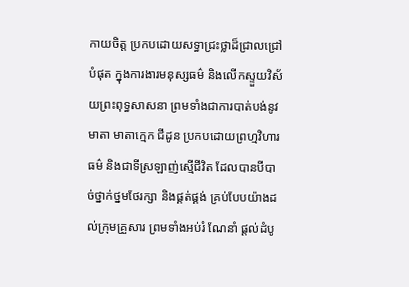កាយចិត្ត ប្រកបដោយសទ្ធាជ្រះថ្លាដ៏ជ្រាលជ្រៅបំផុត ក្នុងការងារមនុស្សធម៌ និងលើកស្ទួយវិស័យព្រះពុទ្ធសាសនា ព្រមទាំងជាការបាត់បង់នូវមាតា មាតាក្មេក ជីដូន ប្រកបដោយព្រហ្មវិហារធម៌ និងជាទីស្រឡាញ់ស្មើជីវិត ដែលបានបីបាច់ថ្នាក់ថ្នមថែរក្សា និងផ្គត់ផ្គង់ គ្រប់បែបយ៉ាងដល់ក្រុមគ្រួសារ ព្រមទាំងអប់រំ ណែនាំ ផ្តល់ដំបូ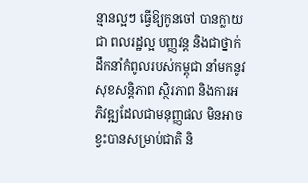ន្មានល្អៗ ធ្វើឱ្យកូនចៅ បានក្លាយជា ពលរដ្ឋល្អ បញ្ញវន្ត និងជាថ្នាក់ដឹកនាំកំពូលរបស់កម្ពុជា នាំមកនូវសុខសន្តិភាព ស្ថិរភាព និងការអភិវឌ្ឍដែលជាមនុញ្ញផល មិនអាចខ្វះបានសម្រាប់ជាតិ និ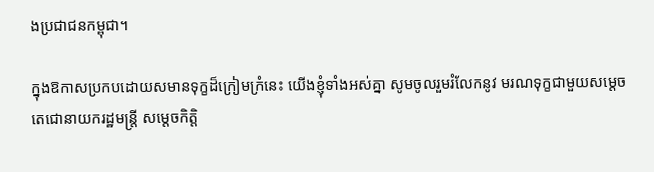ងប្រជាជនកម្ពុជា។

ក្នុងឱកាសប្រកបដោយសមានទុក្ខដ៏ក្រៀមក្រំនេះ យើងខ្ញុំទាំងអស់គ្នា សូមចូលរួមរំលែកនូវ មរណទុក្ខជាមួយសម្ដេចតេជោនាយករដ្ឋមន្ត្រី សម្ដេចកិត្តិ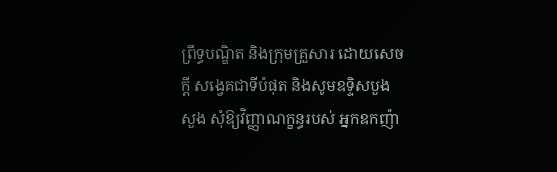ព្រឹទ្ធបណ្ឌិត និងក្រុមគ្រួសារ ដោយសេចក្ដី សង្វេគជាទីបំផុត និងសូមឧទ្ទិសបួងសួង សុំឱ្យវិញ្ញាណក្ខន្ធរបស់ អ្នកឧកញ៉ា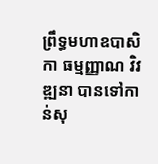ព្រឹទ្ធមហាឧបាសិកា ធម្មញ្ញាណ វិវឌ្ឍនា បានទៅកាន់សុ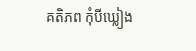គតិភព កុំបីឃ្លៀង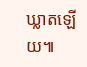ឃ្លាតឡើយ៕